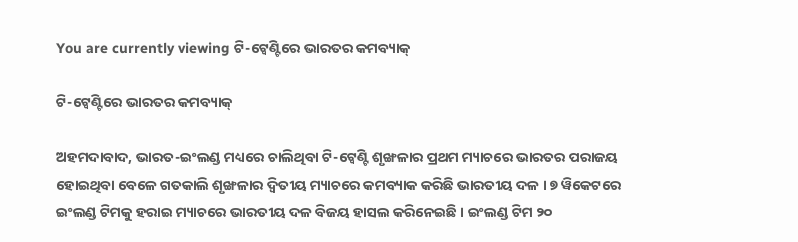You are currently viewing ଟି-ଟ୍ୱେଣ୍ଟିରେ ଭାରତର କମବ୍ୟାକ୍

ଟି-ଟ୍ୱେଣ୍ଟିରେ ଭାରତର କମବ୍ୟାକ୍

ଅହମଦାବାଦ, ଭାରତ-ଇଂଲଣ୍ଡ ମଧ୍ୟରେ ଚାଲିଥିବା ଟି-ଟ୍ୱେଣ୍ଟି ଶୃଙ୍ଖଳାର ପ୍ରଥମ ମ୍ୟାଚରେ ଭାରତର ପରାଜୟ ହୋଇଥିବା ବେଳେ ଗତକାଲି ଶୃଙ୍ଖଳାର ଦ୍ୱିତୀୟ ମ୍ୟାଚରେ କମବ୍ୟାକ କରିଛି ଭାରତୀୟ ଦଳ । ୭ ୱିକେଟରେ ଇଂଲଣ୍ଡ ଟିମକୁ ହରାଇ ମ୍ୟାଚରେ ଭାରତୀୟ ଦଳ ବିଜୟ ହାସଲ କରିନେଇଛି । ଇଂଲଣ୍ଡ ଟିମ ୨୦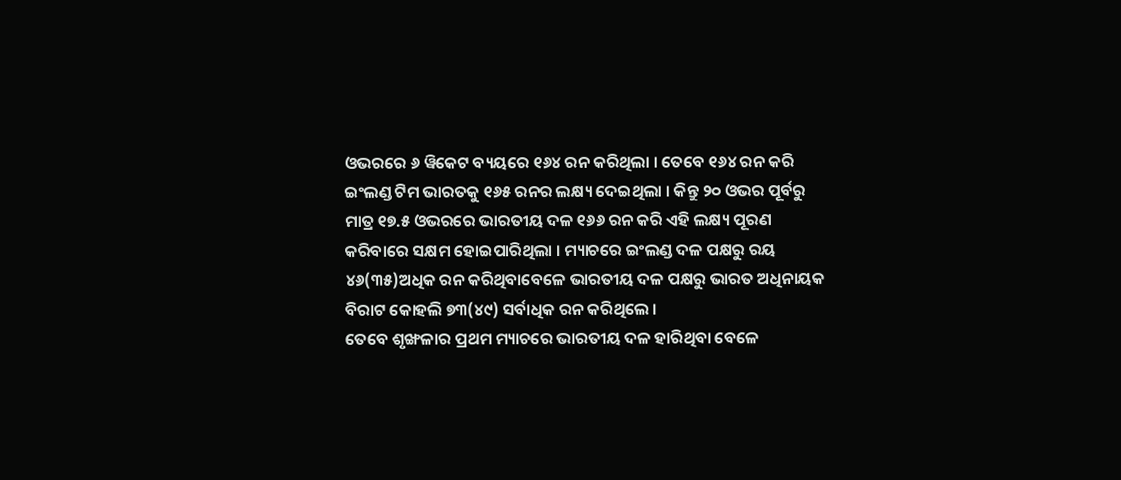ଓଭରରେ ୬ ୱିକେଟ ବ୍ୟୟରେ ୧୬୪ ରନ କରିଥିଲା । ତେବେ ୧୬୪ ରନ କରି ଇଂଲଣ୍ଡ ଟିମ ଭାରତକୁ ୧୬୫ ରନର ଲକ୍ଷ୍ୟ ଦେଇଥିଲା । କିନ୍ତୁ ୨୦ ଓଭର ପୂର୍ବରୁ ମାତ୍ର ୧୭.୫ ଓଭରରେ ଭାରତୀୟ ଦଳ ୧୬୬ ରନ କରି ଏହି ଲକ୍ଷ୍ୟ ପୂରଣ କରିବାରେ ସକ୍ଷମ ହୋଇପାରିଥିଲା । ମ୍ୟାଚରେ ଇଂଲଣ୍ଡ ଦଳ ପକ୍ଷରୁ ରୟ ୪୬(୩୫)ଅଧିକ ରନ କରିଥିବାବେଳେ ଭାରତୀୟ ଦଳ ପକ୍ଷରୁ ଭାରତ ଅଧିନାୟକ ବିରାଟ କୋହଲି ୭୩(୪୯) ସର୍ବାଧିକ ରନ କରିଥିଲେ ।
ତେବେ ଶୃଙ୍ଖଳାର ପ୍ରଥମ ମ୍ୟାଚରେ ଭାରତୀୟ ଦଳ ହାରିଥିବା ବେଳେ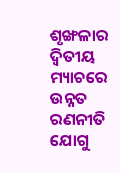ଶୃଙ୍ଖଳାର ଦ୍ୱିତୀୟ ମ୍ୟାଚରେ ଉନ୍ନତ ରଣନୀତି ଯୋଗୁ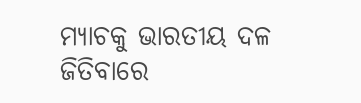ମ୍ୟାଚକୁ ଭାରତୀୟ ଦଳ ଜିତିବାରେ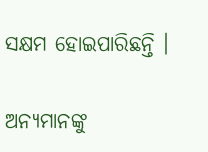ସକ୍ଷମ ହୋଇପାରିଛନ୍ତି ।

ଅନ୍ୟମାନଙ୍କୁ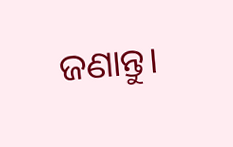ଜଣାନ୍ତୁ।